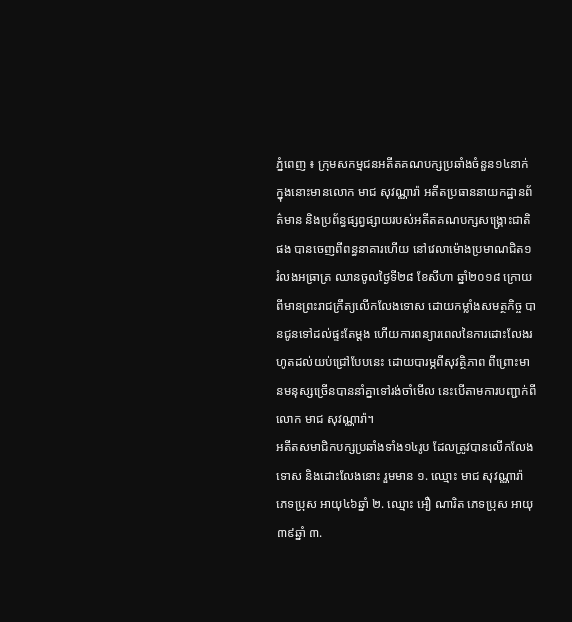ភ្នំពេញ ៖ ក្រុមសកម្មជនអតីតគណបក្សប្រឆាំងចំនួន១៤នាក់ ក្នុងនោះមានលោក មាជ សុវណ្ណារ៉ា អតីតប្រធាននាយកដ្ឋានព័ត៌មាន និងប្រព័ន្ធផ្សព្វផ្សាយរបស់អតីតគណបក្សសង្គ្រោះជាតិផង បានចេញពីពន្ធនាគារហើយ នៅវេលាម៉ោងប្រមាណជិត១ រំលងអធ្រាត្រ ឈានចូលថ្ងៃទី២៨ ខែសីហា ឆ្នាំ២០១៨ ក្រោយពីមានព្រះរាជក្រឹត្យលើកលែងទោស ដោយកម្លាំងសមត្ថកិច្ច បានជូនទៅដល់ផ្ទះតែម្តង ហើយការពន្យារពេលនៃការដោះលែងរហូតដល់យប់ជ្រៅបែបនេះ ដោយបារម្ភពីសុវត្ថិភាព ពីព្រោះមានមនុស្សច្រើនបាននាំគ្នាទៅរង់ចាំមើល នេះបើតាមការបញ្ជាក់ពីលោក មាជ សុវណ្ណារ៉ា។
អតីតសមាជិកបក្សប្រឆាំងទាំង១៤រូប ដែលត្រូវបានលើកលែងទោស និងដោះលែងនោះ រួមមាន ១. ឈ្មោះ មាជ សុវណ្ណារ៉ា ភេទប្រុស អាយុ៤៦ឆ្នាំ ២. ឈ្មោះ អឿ ណារិត ភេទប្រុស អាយុ៣៩ឆ្នាំ ៣.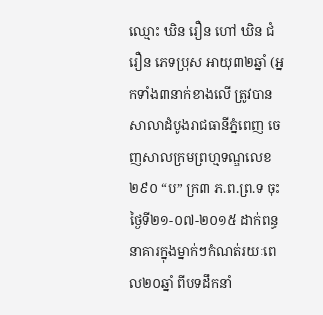ឈ្មោះ ឃិន រឿន ហៅ ឃិន ជំរឿន ភេទប្រុស អាយុ៣២ឆ្នាំ (អ្នកទាំង៣នាក់ខាងលើ ត្រូវបានសាលាដំបូងរាជធានីភ្នំពេញ ចេញសាលក្រមព្រហ្មទណ្ឌលេខ ២៩០ “ប” ក្រ៣ ភ.ព.ព្រ.ទ ចុះថ្ងៃទី២១-០៧-២០១៥ ដាក់ពន្ធនាគារក្នុងម្នាក់ៗកំណត់រយៈពេល២០ឆ្នាំ ពីបទដឹកនាំ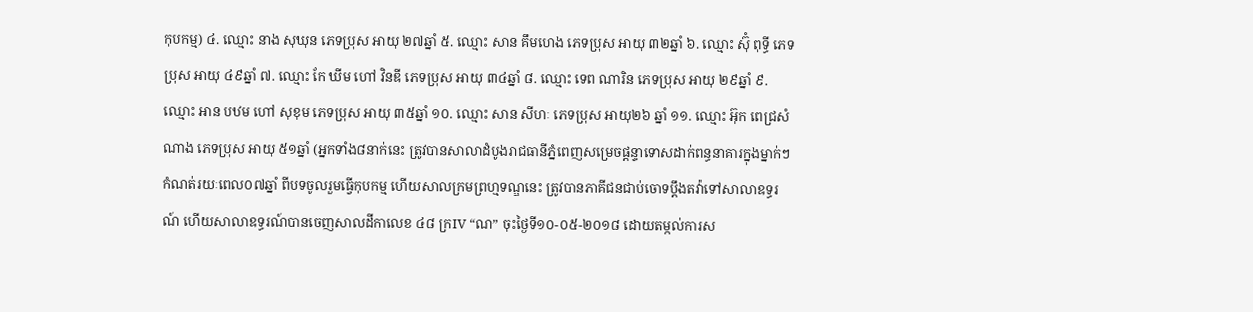កុបកម្ម) ៤. ឈ្មោះ នាង សុឃុន ភេទប្រុស អាយុ ២៧ឆ្នាំ ៥. ឈ្មោះ សាន គឹមហេង ភេទប្រុស អាយុ ៣២ឆ្នាំ ៦. ឈ្មោះ ស៊ុំ ពុទ្ធី ភេទប្រុស អាយុ ៤៩ឆ្នាំ ៧. ឈ្មោះ កែ ឃីម ហៅ វិនឌី ភេទប្រុស អាយុ ៣៤ឆ្នាំ ៨. ឈ្មោះ ទេព ណារិន ភេទប្រុស អាយុ ២៩ឆ្នាំ ៩. ឈ្មោះ អាន បឋម ហៅ សុខុម ភេទប្រុស អាយុ ៣៥ឆ្នាំ ១០. ឈ្មោះ សាន សីហៈ ភេទប្រុស អាយុ២៦ ឆ្នាំ ១១. ឈ្មោះ អ៊ុក ពេជ្រសំណាង ភេទប្រុស អាយុ ៥១ឆ្នាំ (អ្នកទាំង៨នាក់នេះ ត្រូវបានសាលាដំបូងរាជធានីភ្នំពេញសម្រេចផ្ដន្ទាទោសដាក់ពន្ធនាគារក្នុងម្នាក់ៗកំណត់រយៈពេល០៧ឆ្នាំ ពីបទចូលរួមធ្វើកុបកម្ម ហើយសាលក្រមព្រហ្មទណ្ឌនេះ ត្រូវបានភាគីជនជាប់ចោទប្តឹងតវ៉ាទៅសាលាឧទ្ធរណ៍ ហើយសាលាឧទ្ធរណ៍បានចេញសាលដីកាលេខ ៤៨ ក្រIV “ណ” ចុះថ្ងៃទី១០-០៥-២០១៨ ដោយតម្កល់ការស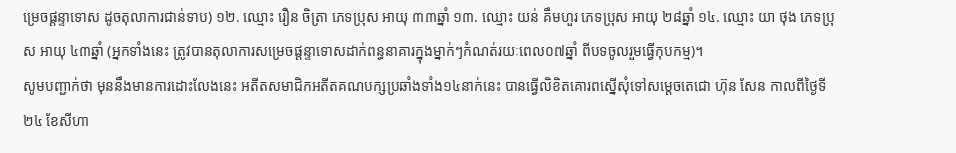ម្រេចផ្តន្ទាទោស ដូចតុលាការជាន់ទាប) ១២. ឈ្មោះ រឿន ចិត្រា ភេទប្រុស អាយុ ៣៣ឆ្នាំ ១៣. ឈ្មោះ យន់ គឹមហួរ ភេទប្រុស អាយុ ២៨ឆ្នាំ ១៤. ឈ្មោះ យា ថុង ភេទប្រុស អាយុ ៤៣ឆ្នាំ (អ្នកទាំងនេះ ត្រូវបានតុលាការសម្រេចផ្តន្ទាទោសដាក់ពន្ធនាគារក្នុងម្នាក់ៗកំណត់រយៈពេល០៧ឆ្នាំ ពីបទចូលរួមធ្វើកុបកម្ម)។
សូមបញ្ជាក់ថា មុននឹងមានការដោះលែងនេះ អតីតសមាជិកអតីតគណបក្សប្រឆាំងទាំង១៤នាក់នេះ បានធ្វើលិខិតគោរពស្នើសុំទៅសម្តេចតេជោ ហ៊ុន សែន កាលពីថ្ងៃទី២៤ ខែសីហា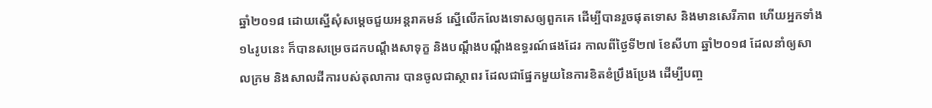ឆ្នាំ២០១៨ ដោយស្នើសុំសម្តេចជួយអន្តរាគមន៍ ស្នើលើកលែងទោសឲ្យពួកគេ ដើម្បីបានរួចផុតទោស និងមានសេរីភាព ហើយអ្នកទាំង១៤រូបនេះ ក៏បានសម្រេចដកបណ្តឹងសាទុក្ខ និងបណ្តឹងបណ្តឹងឧទ្ធរណ៍ផងដែរ កាលពីថ្ងៃទី២៧ ខែសីហា ឆ្នាំ២០១៨ ដែលនាំឲ្យសាលក្រម និងសាលដីការបស់តុលាការ បានចូលជាស្ថាពរ ដែលជាផ្នែកមួយនៃការខិតខំប្រឹងប្រែង ដើម្បីបញ្ច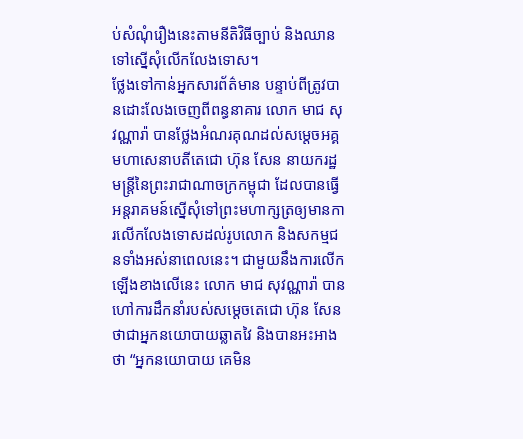ប់សំណុំរឿងនេះតាមនីតិវិធីច្បាប់ និងឈានទៅស្នើសុំលើកលែងទោស។
ថ្លែងទៅកាន់អ្នកសារព័ត៌មាន បន្ទាប់ពីត្រូវបានដោះលែងចេញពីពន្ធនាគារ លោក មាជ សុវណ្ណារ៉ា បានថ្លែងអំណរគុណដល់សម្ដេចអគ្គមហាសេនាបតីតេជោ ហ៊ុន សែន នាយករដ្ឋមន្ត្រីនៃព្រះរាជាណាចក្រកម្ពុជា ដែលបានធ្វើអន្តរាគមន៍ស្នើសុំទៅព្រះមហាក្សត្រឲ្យមានការលើកលែងទោសដល់រូបលោក និងសកម្មជនទាំងអស់នាពេលនេះ។ ជាមួយនឹងការលើកឡើងខាងលើនេះ លោក មាជ សុវណ្ណារ៉ា បានហៅការដឹកនាំរបស់សម្ដេចតេជោ ហ៊ុន សែន ថាជាអ្នកនយោបាយឆ្លាតវៃ និងបានអះអាងថា “អ្នកនយោបាយ គេមិន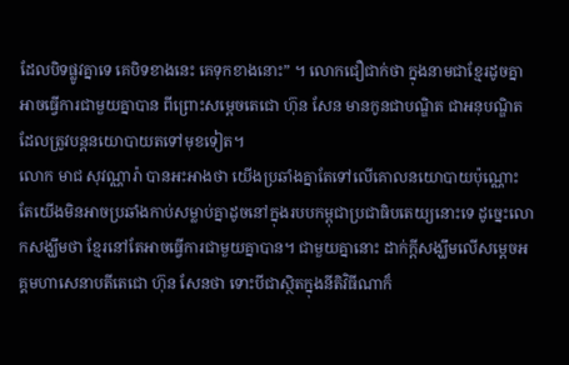ដែលបិទផ្លូវគ្នាទេ គេបិទខាងនេះ គេទុកខាងនោះ” ។ លោកជឿជាក់ថា ក្នុងនាមជាខ្មែរដូចគ្នា អាចធ្វើការជាមួយគ្នាបាន ពីព្រោះសម្ដេចតេជោ ហ៊ុន សែន មានកូនជាបណ្ឌិត ជាអនុបណ្ឌិត ដែលត្រូវបន្តនយោបាយតទៅមុខទៀត។
លោក មាជ សុវណ្ណារ៉ា បានអះអាងថា យើងប្រឆាំងគ្នាតែទៅលើគោលនយោបាយប៉ុណ្ណោះ តែយើងមិនអាចប្រឆាំងកាប់សម្លាប់គ្នាដូចនៅក្នុងរបបកម្ពុជាប្រជាធិបតេយ្យនោះទេ ដូច្នេះលោកសង្ឃឹមថា ខ្មែរនៅតែអាចធ្វើការជាមួយគ្នាបាន។ ជាមួយគ្នានោះ ដាក់ក្តីសង្ឃឹមលើសម្ដេចអគ្គមហាសេនាបតីតេជោ ហ៊ុន សែនថា ទោះបីជាស្ថិតក្នុងនីតិវិធីណាក៏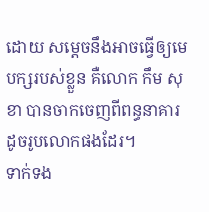ដោយ សម្តេចនឹងអាចធ្វើឲ្យមេបក្សរបស់ខ្លួន គឺលោក កឹម សុខា បានចាកចេញពីពន្ធនាគារដូចរូបលោកផងដែរ។
ទាក់ទង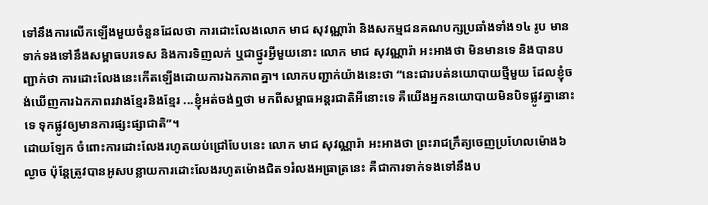ទៅនឹងការលើកឡើងមួយចំនួនដែលថា ការដោះលែងលោក មាជ សុវណ្ណារ៉ា និងសកម្មជនគណបក្សប្រឆាំងទាំង១៤ រូប មានទាក់ទងទៅនឹងសម្ពាធបរទេស និងការទិញលក់ ឬជាថ្នូរអ្វីមួយនោះ លោក មាជ សុវណ្ណារ៉ា អះអាងថា មិនមានទេ និងបានបញ្ជាក់ថា ការដោះលែងនេះកើតឡើងដោយការឯកភាពគ្នា។ លោកបញ្ជាក់យ៉ាងនេះថា “នេះជារបត់នយោបាយថ្មីមួយ ដែលខ្ញុំចង់ឃើញការឯកភាពរវាងខ្មែរនិងខ្មែរ ...ខ្ញុំអត់ចង់ឮថា មកពីសម្ពាធអន្តរជាតិអីនោះទេ គឺយើងអ្នកនយោបាយមិនបិទផ្លូវគ្នានោះទេ ទុកផ្លូវឲ្យមានការផ្សះផ្សាជាតិ”។
ដោយឡែក ចំពោះការដោះលែងរហូតយប់ជ្រៅបែបនេះ លោក មាជ សុវណ្ណារ៉ា អះអាងថា ព្រះរាជក្រឹត្យចេញប្រហែលម៉ោង៦ល្ងាច ប៉ុន្តែត្រូវបានអូសបន្លាយការដោះលែងរហូតម៉ោងជិត១រំលងអធ្រាត្រនេះ គឺជាការទាក់ទងទៅនឹងប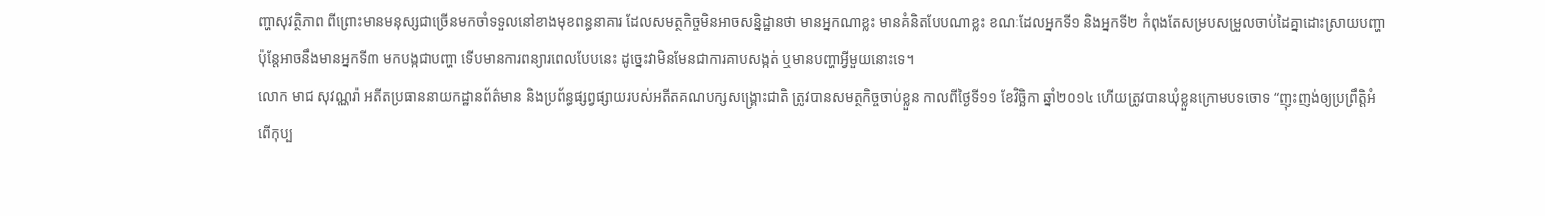ញ្ហាសុវត្ថិភាព ពីព្រោះមានមនុស្សជាច្រើនមកចាំទទួលនៅខាងមុខពន្ធនាគារ ដែលសមត្ថកិច្ចមិនអាចសន្និដ្ឋានថា មានអ្នកណាខ្លះ មានគំនិតបែបណាខ្លះ ខណៈដែលអ្នកទី១ និងអ្នកទី២ កំពុងតែសម្របសម្រួលចាប់ដៃគ្នាដោះស្រាយបញ្ហា ប៉ុន្តែអាចនឹងមានអ្នកទី៣ មកបង្កជាបញ្ហា ទើបមានការពន្យារពេលបែបនេះ ដូច្នេះវាមិនមែនជាការគាបសង្កត់ ឬមានបញ្ហាអ្វីមួយនោះទេ។
លោក មាជ សុវណ្ណរ៉ា អតីតប្រធាននាយកដ្ឋានព័ត៌មាន និងប្រព័ន្ធផ្សព្វផ្សាយរបស់អតីតគណបក្សសង្គ្រោះជាតិ ត្រូវបានសមត្ថកិច្ចចាប់ខ្លួន កាលពីថ្ងៃទី១១ ខែវិច្ឆិកា ឆ្នាំ២០១៤ ហើយត្រូវបានឃុំខ្លួនក្រោមបទចោទ “ញុះញង់ឲ្យប្រព្រឹត្តិអំពើកុប្ប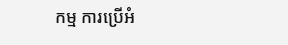កម្ម ការប្រើអំ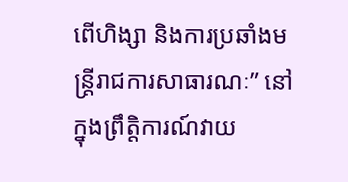ពើហិង្សា និងការប្រឆាំងមន្ត្រីរាជការសាធារណៈ” នៅក្នុងព្រឹត្តិការណ៍វាយ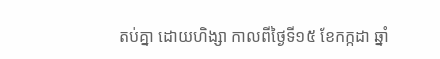តប់គ្នា ដោយហិង្សា កាលពីថ្ងៃទី១៥ ខែកក្កដា ឆ្នាំ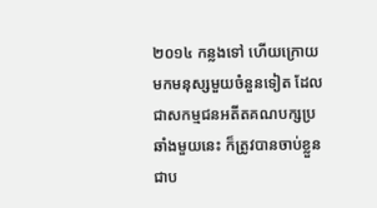២០១៤ កន្លងទៅ ហើយក្រោយមកមនុស្សមួយចំនួនទៀត ដែលជាសកម្មជនអតីតគណបក្សប្រឆាំងមួយនេះ ក៏ត្រូវបានចាប់ខ្លួនជាប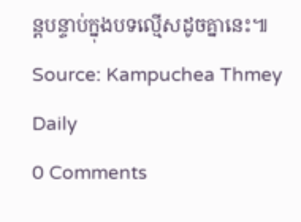ន្តបន្ទាប់ក្នុងបទល្មើសដូចគ្នានេះ៕
Source: Kampuchea Thmey Daily
0 Comments